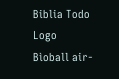Biblia Todo Logo
Bìoball air-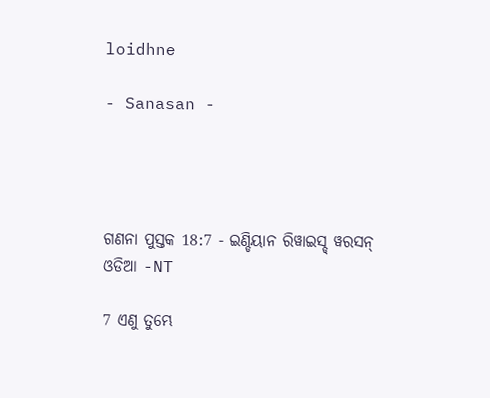loidhne

- Sanasan -




ଗଣନା ପୁସ୍ତକ 18:7 - ଇଣ୍ଡିୟାନ ରିୱାଇସ୍ଡ୍ ୱରସନ୍ ଓଡିଆ -NT

7 ଏଣୁ ତୁମ୍ଭେ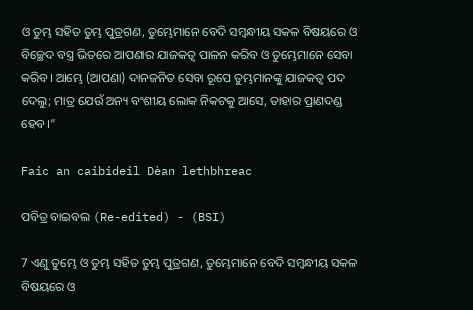ଓ ତୁମ୍ଭ ସହିତ ତୁମ୍ଭ ପୁତ୍ରଗଣ, ତୁମ୍ଭେମାନେ ବେଦି ସମ୍ବନ୍ଧୀୟ ସକଳ ବିଷୟରେ ଓ ବିଚ୍ଛେଦ ବସ୍ତ୍ର ଭିତରେ ଆପଣାର ଯାଜକତ୍ୱ ପାଳନ କରିବ ଓ ତୁମ୍ଭେମାନେ ସେବା କରିବ। ଆମ୍ଭେ (ଆପଣା) ଦାନଜନିତ ସେବା ରୂପେ ତୁମ୍ଭମାନଙ୍କୁ ଯାଜକତ୍ୱ ପଦ ଦେଲୁ; ମାତ୍ର ଯେଉଁ ଅନ୍ୟ ବଂଶୀୟ ଲୋକ ନିକଟକୁ ଆସେ, ତାହାର ପ୍ରାଣଦଣ୍ଡ ହେବ।”

Faic an caibideil Dèan lethbhreac

ପବିତ୍ର ବାଇବଲ (Re-edited) - (BSI)

7 ଏଣୁ ତୁମ୍ଭେ ଓ ତୁମ୍ଭ ସହିତ ତୁମ୍ଭ ପୁତ୍ରଗଣ, ତୁମ୍ଭେମାନେ ବେଦି ସମ୍ଵନ୍ଧୀୟ ସକଳ ବିଷୟରେ ଓ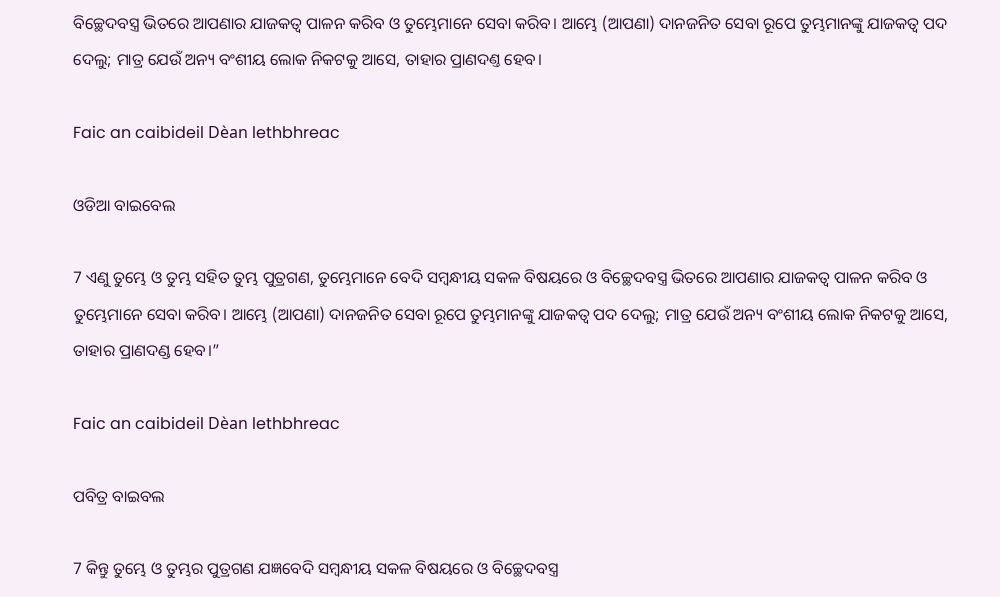ବିଚ୍ଛେଦବସ୍ତ୍ର ଭିତରେ ଆପଣାର ଯାଜକତ୍ଵ ପାଳନ କରିବ ଓ ତୁମ୍ଭେମାନେ ସେବା କରିବ। ଆମ୍ଭେ (ଆପଣା) ଦାନଜନିତ ସେବା ରୂପେ ତୁମ୍ଭମାନଙ୍କୁ ଯାଜକତ୍ଵ ପଦ ଦେଲୁ; ମାତ୍ର ଯେଉଁ ଅନ୍ୟ ବଂଶୀୟ ଲୋକ ନିକଟକୁ ଆସେ, ତାହାର ପ୍ରାଣଦଣ୍ତ ହେବ।

Faic an caibideil Dèan lethbhreac

ଓଡିଆ ବାଇବେଲ

7 ଏଣୁ ତୁମ୍ଭେ ଓ ତୁମ୍ଭ ସହିତ ତୁମ୍ଭ ପୁତ୍ରଗଣ, ତୁମ୍ଭେମାନେ ବେଦି ସମ୍ବନ୍ଧୀୟ ସକଳ ବିଷୟରେ ଓ ବିଚ୍ଛେଦବସ୍ତ୍ର ଭିତରେ ଆପଣାର ଯାଜକତ୍ୱ ପାଳନ କରିବ ଓ ତୁମ୍ଭେମାନେ ସେବା କରିବ। ଆମ୍ଭେ (ଆପଣା) ଦାନଜନିତ ସେବା ରୂପେ ତୁମ୍ଭମାନଙ୍କୁ ଯାଜକତ୍ୱ ପଦ ଦେଲୁ; ମାତ୍ର ଯେଉଁ ଅନ୍ୟ ବଂଶୀୟ ଲୋକ ନିକଟକୁ ଆସେ, ତାହାର ପ୍ରାଣଦଣ୍ଡ ହେବ।”

Faic an caibideil Dèan lethbhreac

ପବିତ୍ର ବାଇବଲ

7 କିନ୍ତୁ ତୁମ୍ଭେ ଓ ତୁମ୍ଭର ପୁତ୍ରଗଣ ଯଜ୍ଞବେଦି ସମ୍ବନ୍ଧୀୟ ସକଳ ବିଷୟରେ ଓ ବିଚ୍ଛେଦବସ୍ତ୍ର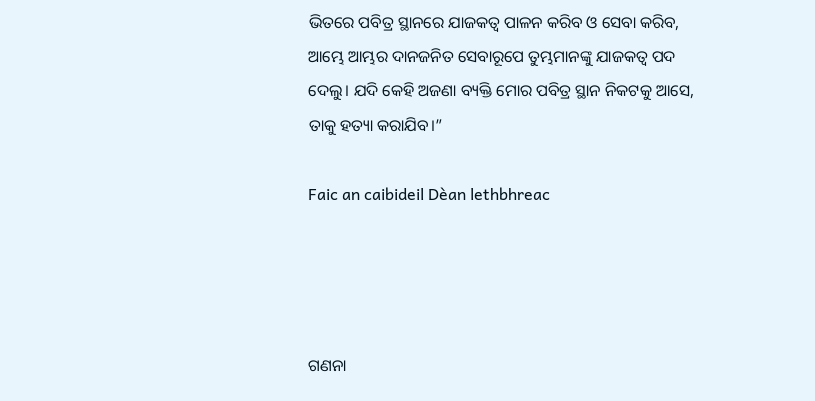ଭିତରେ ପବିତ୍ର ସ୍ଥାନରେ ଯାଜକତ୍ୱ ପାଳନ କରିବ ଓ ସେବା କରିବ, ଆମ୍ଭେ ଆମ୍ଭର ଦାନଜନିତ ସେବାରୂପେ ତୁମ୍ଭମାନଙ୍କୁ ଯାଜକତ୍ୱ ପଦ ଦେଲୁ। ଯଦି କେହି ଅଜଣା ବ୍ୟକ୍ତି ମୋର ପବିତ୍ର ସ୍ଥାନ ନିକଟକୁ ଆସେ, ତାକୁ ହତ୍ୟା କରାଯିବ।”

Faic an caibideil Dèan lethbhreac




ଗଣନା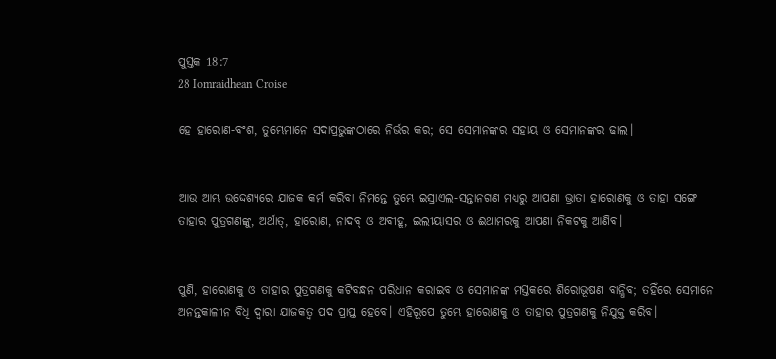ପୁସ୍ତକ 18:7
28 Iomraidhean Croise

ହେ ହାରୋଣ-ବଂଶ, ତୁମ୍ଭେମାନେ ସଦାପ୍ରଭୁଙ୍କଠାରେ ନିର୍ଭର କର; ସେ ସେମାନଙ୍କର ସହାୟ ଓ ସେମାନଙ୍କର ଢାଲ।


ଆଉ ଆମ୍ଭ ଉଦ୍ଦେଶ୍ୟରେ ଯାଜକ କର୍ମ କରିବା ନିମନ୍ତେ ତୁମ୍ଭେ ଇସ୍ରାଏଲ-ସନ୍ତାନଗଣ ମଧ୍ୟରୁ ଆପଣା ଭ୍ରାତା ହାରୋଣକୁ ଓ ତାହା ସଙ୍ଗେ ତାହାର ପୁତ୍ରଗଣଙ୍କୁ, ଅର୍ଥାତ୍‍, ହାରୋଣ, ନାଦବ୍‍ ଓ ଅବୀହୂ, ଇଲୀୟାସର ଓ ଈଥାମରକୁ ଆପଣା ନିକଟକୁ ଆଣିବ।


ପୁଣି, ହାରୋଣକୁ ଓ ତାହାର ପୁତ୍ରଗଣକୁ କଟିବନ୍ଧନ ପରିଧାନ କରାଇବ ଓ ସେମାନଙ୍କ ମସ୍ତକରେ ଶିରୋଭୂଷଣ ବାନ୍ଧିବ; ତହିଁରେ ସେମାନେ ଅନନ୍ତକାଳୀନ ବିଧି ଦ୍ୱାରା ଯାଜକତ୍ୱ ପଦ ପ୍ରାପ୍ତ ହେବେ। ଏହିରୂପେ ତୁମ୍ଭେ ହାରୋଣକୁ ଓ ତାହାର ପୁତ୍ରଗଣକୁ ନିଯୁକ୍ତ କରିବ।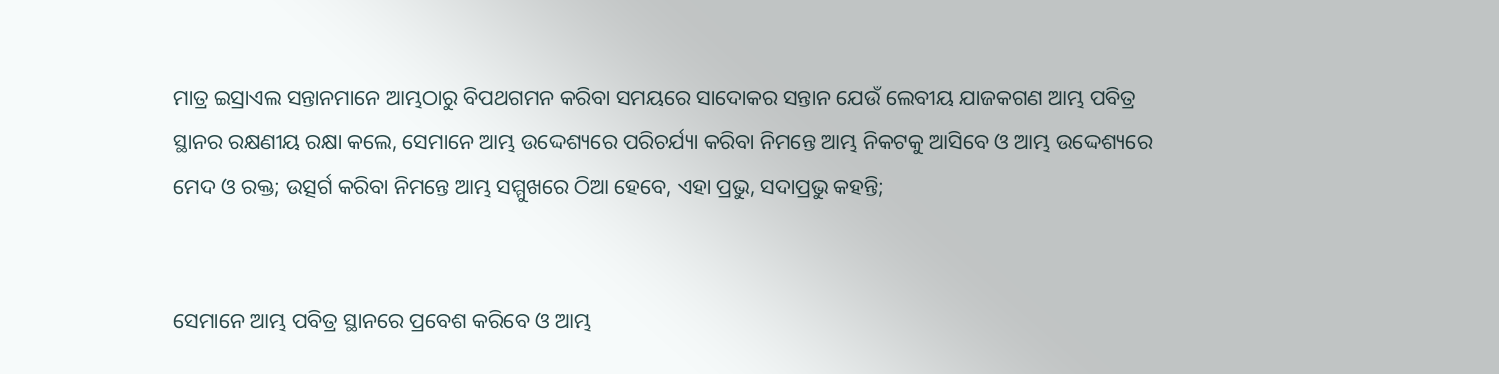ମାତ୍ର ଇସ୍ରାଏଲ ସନ୍ତାନମାନେ ଆମ୍ଭଠାରୁ ବିପଥଗମନ କରିବା ସମୟରେ ସାଦୋକର ସନ୍ତାନ ଯେଉଁ ଲେବୀୟ ଯାଜକଗଣ ଆମ୍ଭ ପବିତ୍ର ସ୍ଥାନର ରକ୍ଷଣୀୟ ରକ୍ଷା କଲେ, ସେମାନେ ଆମ୍ଭ ଉଦ୍ଦେଶ୍ୟରେ ପରିଚର୍ଯ୍ୟା କରିବା ନିମନ୍ତେ ଆମ୍ଭ ନିକଟକୁ ଆସିବେ ଓ ଆମ୍ଭ ଉଦ୍ଦେଶ୍ୟରେ ମେଦ ଓ ରକ୍ତ; ଉତ୍ସର୍ଗ କରିବା ନିମନ୍ତେ ଆମ୍ଭ ସମ୍ମୁଖରେ ଠିଆ ହେବେ, ଏହା ପ୍ରଭୁ, ସଦାପ୍ରଭୁ କହନ୍ତି;


ସେମାନେ ଆମ୍ଭ ପବିତ୍ର ସ୍ଥାନରେ ପ୍ରବେଶ କରିବେ ଓ ଆମ୍ଭ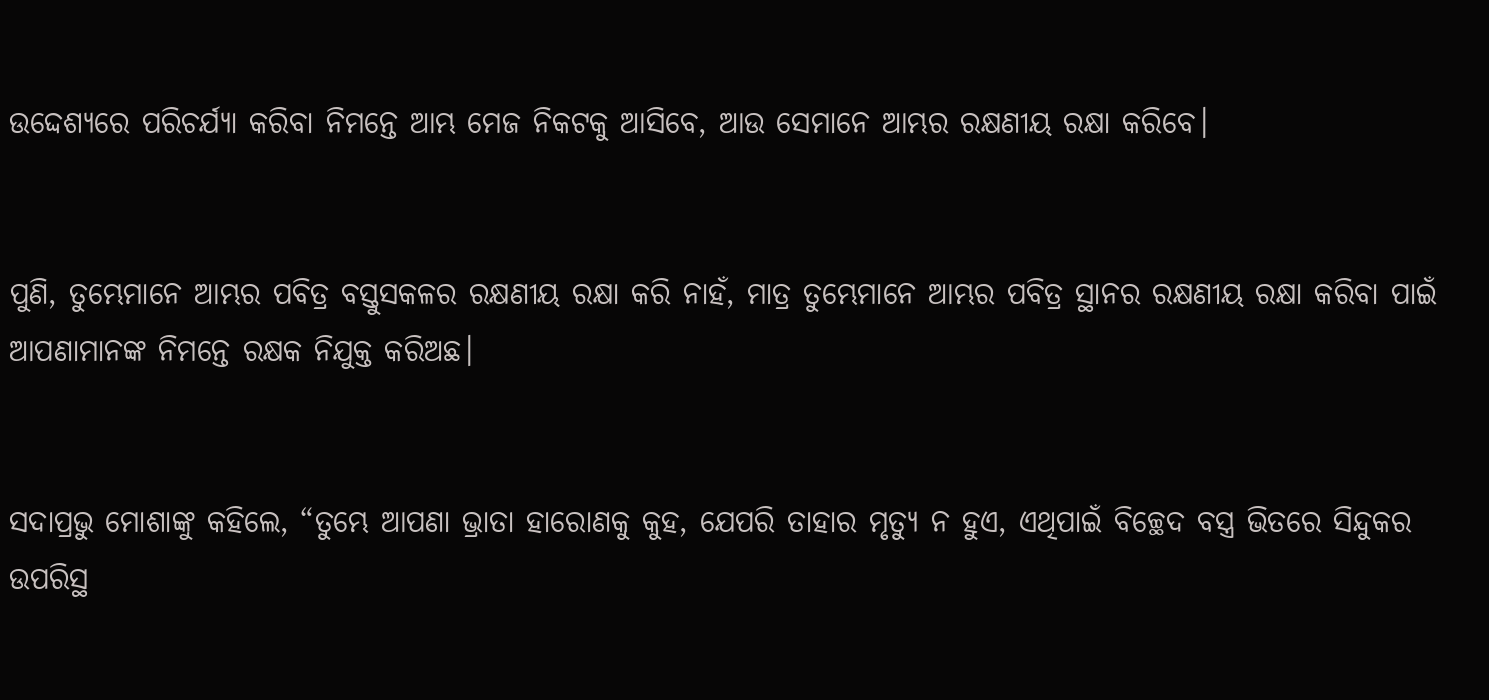ଉଦ୍ଦେଶ୍ୟରେ ପରିଚର୍ଯ୍ୟା କରିବା ନିମନ୍ତେ ଆମ୍ଭ ମେଜ ନିକଟକୁ ଆସିବେ, ଆଉ ସେମାନେ ଆମ୍ଭର ରକ୍ଷଣୀୟ ରକ୍ଷା କରିବେ।


ପୁଣି, ତୁମ୍ଭେମାନେ ଆମ୍ଭର ପବିତ୍ର ବସ୍ତୁସକଳର ରକ୍ଷଣୀୟ ରକ୍ଷା କରି ନାହଁ, ମାତ୍ର ତୁମ୍ଭେମାନେ ଆମ୍ଭର ପବିତ୍ର ସ୍ଥାନର ରକ୍ଷଣୀୟ ରକ୍ଷା କରିବା ପାଇଁ ଆପଣାମାନଙ୍କ ନିମନ୍ତେ ରକ୍ଷକ ନିଯୁକ୍ତ କରିଅଛ।


ସଦାପ୍ରଭୁ ମୋଶାଙ୍କୁ କହିଲେ, “ତୁମ୍ଭେ ଆପଣା ଭ୍ରାତା ହାରୋଣକୁ କୁହ, ଯେପରି ତାହାର ମୃତ୍ୟୁ ନ ହୁଏ, ଏଥିପାଇଁ ବିଚ୍ଛେଦ ବସ୍ତ୍ର ଭିତରେ ସିନ୍ଦୁକର ଉପରିସ୍ଥ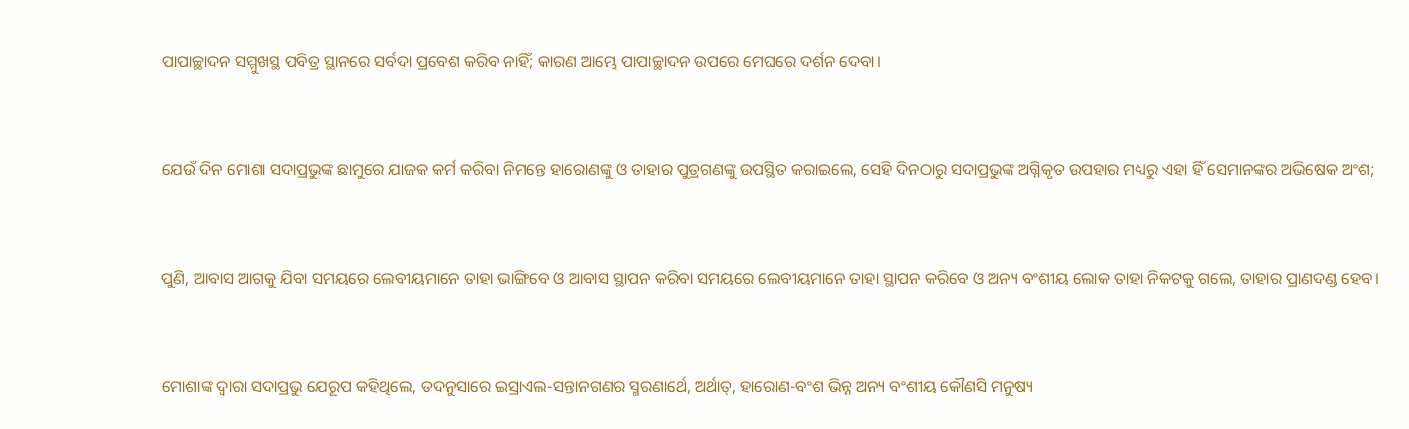ପାପାଚ୍ଛାଦନ ସମ୍ମୁଖସ୍ଥ ପବିତ୍ର ସ୍ଥାନରେ ସର୍ବଦା ପ୍ରବେଶ କରିବ ନାହିଁ; କାରଣ ଆମ୍ଭେ ପାପାଚ୍ଛାଦନ ଉପରେ ମେଘରେ ଦର୍ଶନ ଦେବା।


ଯେଉଁ ଦିନ ମୋଶା ସଦାପ୍ରଭୁଙ୍କ ଛାମୁରେ ଯାଜକ କର୍ମ କରିବା ନିମନ୍ତେ ହାରୋଣଙ୍କୁ ଓ ତାହାର ପୁତ୍ରଗଣଙ୍କୁ ଉପସ୍ଥିତ କରାଇଲେ, ସେହି ଦିନଠାରୁ ସଦାପ୍ରଭୁଙ୍କ ଅଗ୍ନିକୃତ ଉପହାର ମଧ୍ୟରୁ ଏହା ହିଁ ସେମାନଙ୍କର ଅଭିଷେକ ଅଂଶ;


ପୁଣି, ଆବାସ ଆଗକୁ ଯିବା ସମୟରେ ଲେବୀୟମାନେ ତାହା ଭାଙ୍ଗିବେ ଓ ଆବାସ ସ୍ଥାପନ କରିବା ସମୟରେ ଲେବୀୟମାନେ ତାହା ସ୍ଥାପନ କରିବେ ଓ ଅନ୍ୟ ବଂଶୀୟ ଲୋକ ତାହା ନିକଟକୁ ଗଲେ, ତାହାର ପ୍ରାଣଦଣ୍ଡ ହେବ।


ମୋଶାଙ୍କ ଦ୍ୱାରା ସଦାପ୍ରଭୁ ଯେରୂପ କହିଥିଲେ, ତଦନୁସାରେ ଇସ୍ରାଏଲ-ସନ୍ତାନଗଣର ସ୍ମରଣାର୍ଥେ, ଅର୍ଥାତ୍‍, ହାରୋଣ-ବଂଶ ଭିନ୍ନ ଅନ୍ୟ ବଂଶୀୟ କୌଣସି ମନୁଷ୍ୟ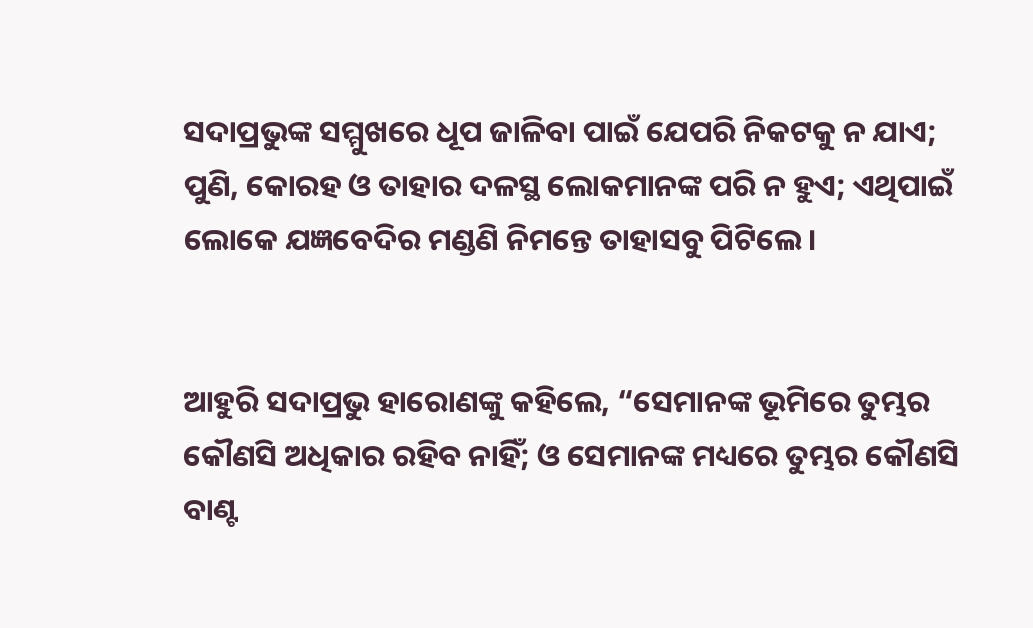ସଦାପ୍ରଭୁଙ୍କ ସମ୍ମୁଖରେ ଧୂପ ଜାଳିବା ପାଇଁ ଯେପରି ନିକଟକୁ ନ ଯାଏ; ପୁଣି, କୋରହ ଓ ତାହାର ଦଳସ୍ଥ ଲୋକମାନଙ୍କ ପରି ନ ହୁଏ; ଏଥିପାଇଁ ଲୋକେ ଯଜ୍ଞବେଦିର ମଣ୍ଡଣି ନିମନ୍ତେ ତାହାସବୁ ପିଟିଲେ।


ଆହୁରି ସଦାପ୍ରଭୁ ହାରୋଣଙ୍କୁ କହିଲେ, “ସେମାନଙ୍କ ଭୂମିରେ ତୁମ୍ଭର କୌଣସି ଅଧିକାର ରହିବ ନାହିଁ; ଓ ସେମାନଙ୍କ ମଧ୍ୟରେ ତୁମ୍ଭର କୌଣସି ବାଣ୍ଟ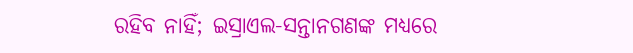ରହିବ ନାହିଁ; ଇସ୍ରାଏଲ-ସନ୍ତାନଗଣଙ୍କ ମଧ୍ୟରେ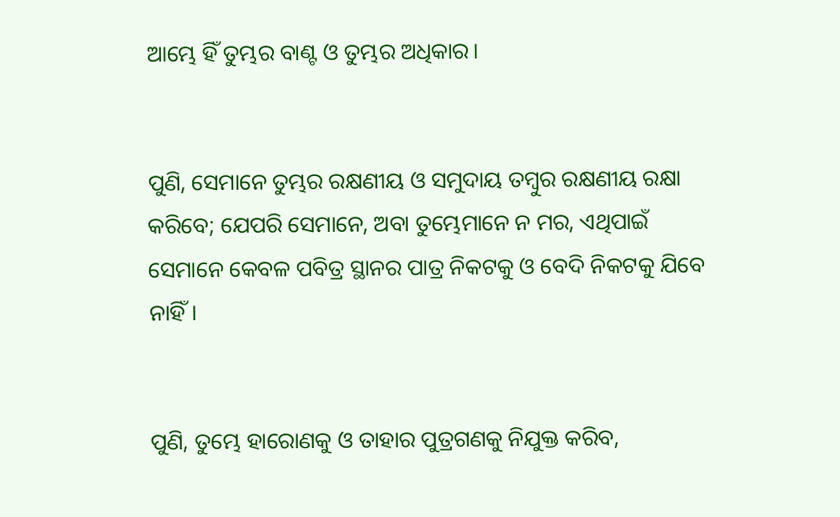ଆମ୍ଭେ ହିଁ ତୁମ୍ଭର ବାଣ୍ଟ ଓ ତୁମ୍ଭର ଅଧିକାର।


ପୁଣି, ସେମାନେ ତୁମ୍ଭର ରକ୍ଷଣୀୟ ଓ ସମୁଦାୟ ତମ୍ବୁର ରକ୍ଷଣୀୟ ରକ୍ଷା କରିବେ; ଯେପରି ସେମାନେ, ଅବା ତୁମ୍ଭେମାନେ ନ ମର, ଏଥିପାଇଁ ସେମାନେ କେବଳ ପବିତ୍ର ସ୍ଥାନର ପାତ୍ର ନିକଟକୁ ଓ ବେଦି ନିକଟକୁ ଯିବେ ନାହିଁ।


ପୁଣି, ତୁମ୍ଭେ ହାରୋଣକୁ ଓ ତାହାର ପୁତ୍ରଗଣକୁ ନିଯୁକ୍ତ କରିବ,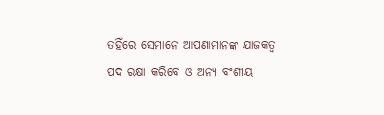ତହିଁରେ ସେମାନେ ଆପଣାମାନଙ୍କ ଯାଜକତ୍ୱ ପଦ ରକ୍ଷା କରିବେ ଓ ଅନ୍ୟ ବଂଶୀୟ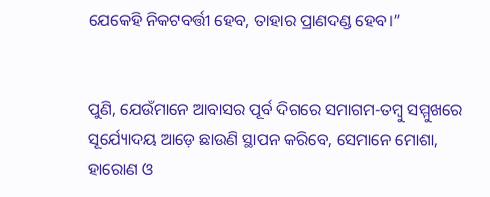ଯେକେହି ନିକଟବର୍ତ୍ତୀ ହେବ, ତାହାର ପ୍ରାଣଦଣ୍ଡ ହେବ।”


ପୁଣି, ଯେଉଁମାନେ ଆବାସର ପୂର୍ବ ଦିଗରେ ସମାଗମ-ତମ୍ବୁ ସମ୍ମୁଖରେ ସୂର୍ଯ୍ୟୋଦୟ ଆଡ଼େ ଛାଉଣି ସ୍ଥାପନ କରିବେ, ସେମାନେ ମୋଶା, ହାରୋଣ ଓ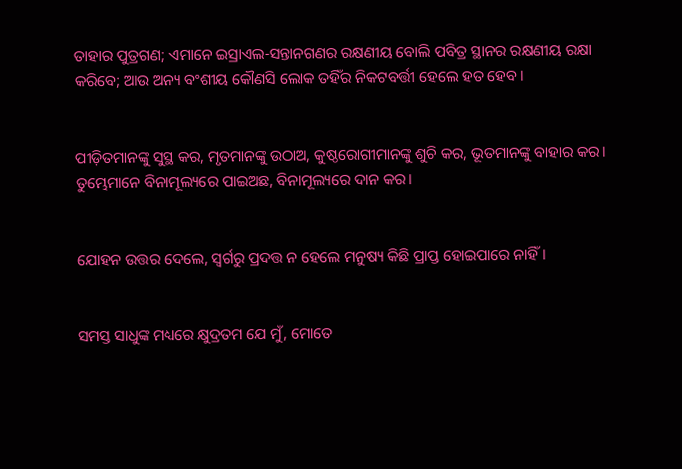ତାହାର ପୁତ୍ରଗଣ; ଏମାନେ ଇସ୍ରାଏଲ-ସନ୍ତାନଗଣର ରକ୍ଷଣୀୟ ବୋଲି ପବିତ୍ର ସ୍ଥାନର ରକ୍ଷଣୀୟ ରକ୍ଷା କରିବେ; ଆଉ ଅନ୍ୟ ବଂଶୀୟ କୌଣସି ଲୋକ ତହିଁର ନିକଟବର୍ତ୍ତୀ ହେଲେ ହତ ହେବ।


ପୀଡ଼ିତମାନଙ୍କୁ ସୁସ୍ଥ କର, ମୃତମାନଙ୍କୁ ଉଠାଅ, କୁଷ୍ଠରୋଗୀମାନଙ୍କୁ ଶୁଚି କର, ଭୂତମାନଙ୍କୁ ବାହାର କର। ତୁମ୍ଭେମାନେ ବିନାମୂଲ୍ୟରେ ପାଇଅଛ, ବିନାମୂଲ୍ୟରେ ଦାନ କର।


ଯୋହନ ଉତ୍ତର ଦେଲେ, ସ୍ୱର୍ଗରୁ ପ୍ରଦତ୍ତ ନ ହେଲେ ମନୁଷ୍ୟ କିଛି ପ୍ରାପ୍ତ ହୋଇପାରେ ନାହିଁ।


ସମସ୍ତ ସାଧୁଙ୍କ ମଧ୍ୟରେ କ୍ଷୁଦ୍ରତମ ଯେ ମୁଁ, ମୋତେ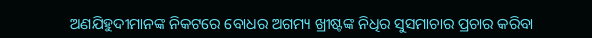ଅଣଯିହୁଦୀମାନଙ୍କ ନିକଟରେ ବୋଧର ଅଗମ୍ୟ ଖ୍ରୀଷ୍ଟଙ୍କ ନିଧିର ସୁସମାଚାର ପ୍ରଚାର କରିବା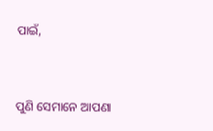ପାଇଁ,


ପୁଣି ସେମାନେ ଆପଣା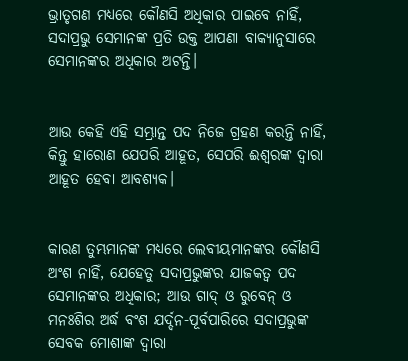ଭ୍ରାତୃଗଣ ମଧ୍ୟରେ କୌଣସି ଅଧିକାର ପାଇବେ ନାହିଁ, ସଦାପ୍ରଭୁ ସେମାନଙ୍କ ପ୍ରତି ଉକ୍ତ ଆପଣା ବାକ୍ୟାନୁସାରେ ସେମାନଙ୍କର ଅଧିକାର ଅଟନ୍ତି।


ଆଉ କେହି ଏହି ସମ୍ଭ୍ରାନ୍ତ ପଦ ନିଜେ ଗ୍ରହଣ କରନ୍ତି ନାହିଁ, କିନ୍ତୁ ହାରୋଣ ଯେପରି ଆହୂତ, ସେପରି ଈଶ୍ବରଙ୍କ ଦ୍ୱାରା ଆହୂତ ହେବା ଆବଶ୍ୟକ।


କାରଣ ତୁମ୍ଭମାନଙ୍କ ମଧ୍ୟରେ ଲେବୀୟମାନଙ୍କର କୌଣସି ଅଂଶ ନାହିଁ, ଯେହେତୁ ସଦାପ୍ରଭୁଙ୍କର ଯାଜକତ୍ୱ ପଦ ସେମାନଙ୍କର ଅଧିକାର; ଆଉ ଗାଦ୍‍ ଓ ରୁବେନ୍‍ ଓ ମନଃଶିର ଅର୍ଦ୍ଧ ବଂଶ ଯର୍ଦ୍ଦନ-ପୂର୍ବପାରିରେ ସଦାପ୍ରଭୁଙ୍କ ସେବକ ମୋଶାଙ୍କ ଦ୍ୱାରା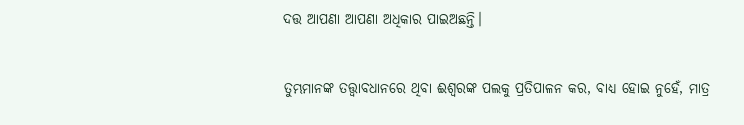ଦତ୍ତ ଆପଣା ଆପଣା ଅଧିକାର ପାଇଅଛନ୍ତି।


ତୁମ୍ଭମାନଙ୍କ ତତ୍ତ୍ୱାବଧାନରେ ଥିବା ଈଶ୍ବରଙ୍କ ପଲକୁ ପ୍ରତିପାଳନ କର, ବାଧ୍ୟ ହୋଇ ନୁହେଁ, ମାତ୍ର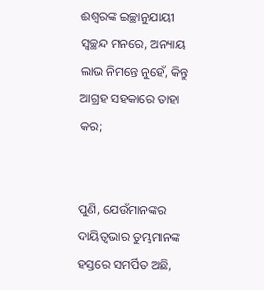ଈଶ୍ବରଙ୍କ ଇଚ୍ଛାନୁଯାୟୀ ସ୍ୱଚ୍ଛନ୍ଦ ମନରେ, ଅନ୍ୟାୟ ଲାଭ ନିମନ୍ତେ ନୁହେଁ, କିନ୍ତୁ ଆଗ୍ରହ ସହକାରେ ତାହା କର;


ପୁଣି, ଯେଉଁମାନଙ୍କର ଦାୟିତ୍ୱଭାର ତୁମ୍ଭମାନଙ୍କ ହସ୍ତରେ ସମର୍ପିତ ଅଛି,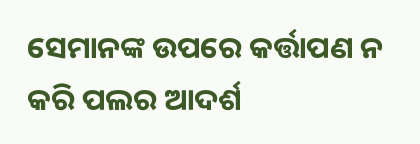ସେମାନଙ୍କ ଉପରେ କର୍ତ୍ତାପଣ ନ କରି ପଲର ଆଦର୍ଶ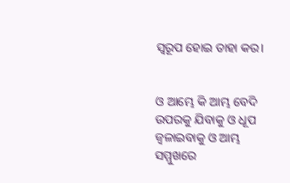ସ୍ୱରୂପ ହୋଇ ତାହା କର।


ଓ ଆମ୍ଭେ କି ଆମ୍ଭ ବେଦି ଉପରକୁ ଯିବାକୁ ଓ ଧୂପ ଜ୍ୱଳାଇବାକୁ ଓ ଆମ୍ଭ ସମ୍ମୁଖରେ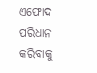ଏଫୋଦ ପରିଧାନ କରିବାକୁ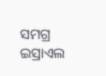ସମଗ୍ର ଇସ୍ରାଏଲ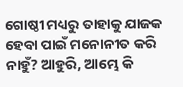ଗୋଷ୍ଠୀ ମଧ୍ୟରୁ ତାହାକୁ ଯାଜକ ହେବା ପାଇଁ ମନୋନୀତ କରି ନାହୁଁ? ଆହୁରି, ଆମ୍ଭେ କି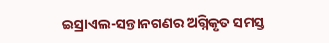ଇସ୍ରାଏଲ-ସନ୍ତାନଗଣର ଅଗ୍ନିକୃତ ସମସ୍ତ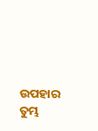ଉପହାର ତୁମ୍ଭ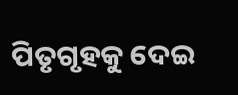ପିତୃଗୃହକୁ ଦେଇ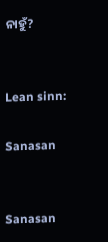ନାହୁଁ?


Lean sinn:

Sanasan


Sanasan